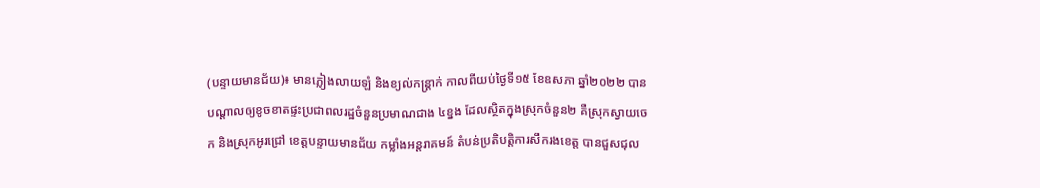(បន្ទាយមានជ័យ)៖ មានភ្លៀងលាយឡំ និងខ្យល់កន្ត្រាក់ កាលពីយប់ថ្ងៃទី១៥ ខែឧសភា ឆ្នាំ២០២២ បានបណ្តាលឲ្យខូចខាតផ្ទះប្រជាពលរដ្ឋចំនួនប្រមាណជាង ៤ខ្នង ដែលស្ថិតក្នុងស្រុកចំនួន២ គឺស្រុកស្វាយចេក និងស្រុកអូរជ្រៅ ខេត្តបន្ទាយមានជ័យ កម្លាំងអន្តរាគមន៍ តំបន់ប្រតិបត្តិការសឹករងខេត្ត បានជួសជុល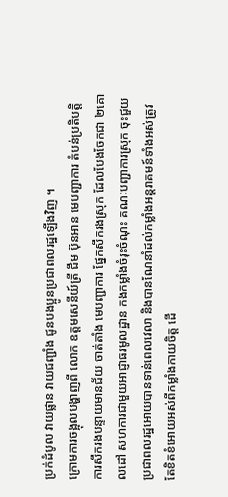ប្រក់ដំបូល វាយផ្លាន វាយជញ្ជាំង ជូនបងប្អូនប្រជាពលរដ្ឋឡើងវិញ ។
ក្រោមការចង្អុលបង្ហាញពី លោក ឧត្តមសេនីយ៍ត្រី ជឹម ប៊ុនអាន មេបញ្ជាការ តំបន់ប្រតិបត្តិការសឹករងបន្ទាយមានជ័យ ចាត់តាំង មេបញ្ជាការ ផ្នែកសឹករងស្រុក ដែលបែងចែកជា ២គោលដៅ សហការជាមួយអាជ្ញាធរមូលដ្ឋាន កងកម្លាំងចំរុះចំណុះ គណៈបញ្ជាការស្រុក ចុះជួយប្រជាពលរដ្ឋអោយបានទាន់ពេលវេលា និងបានណែនាំដល់កម្លាំងអន្តរាគមន៍ទាំងអស់ត្រូវតែខិតខំអោយអស់ពីកម្លាំងកាយចិត្ត ដើ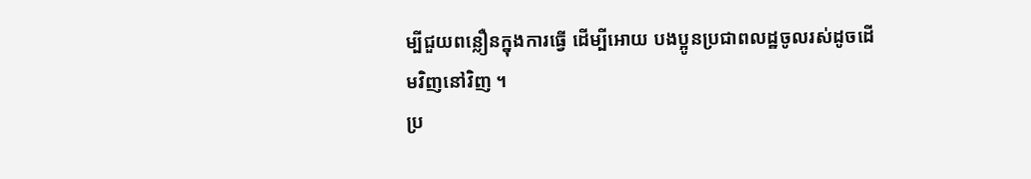ម្បីជួយពន្លឿនក្នុងការធ្វើ ដើម្បីអោយ បងប្អូនប្រជាពលដ្ឋចូលរស់ដូចដើមវិញនៅវិញ ។
ប្រ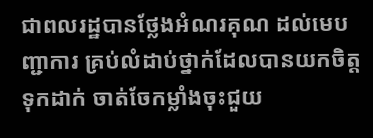ជាពលរដ្ឋបានថ្លែងអំណរគុណ ដល់មេបញ្ជាការ គ្រប់លំដាប់ថ្នាក់ដែលបានយកចិត្តទុកដាក់ ចាត់ចែកម្លាំងចុះជួយ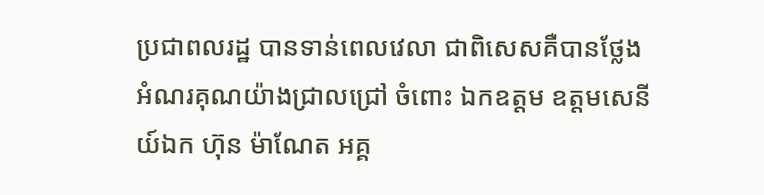ប្រជាពលរដ្ឋ បានទាន់ពេលវេលា ជាពិសេសគឺបានថ្លែងអំណរគុណយ៉ាងជ្រាលជ្រៅ ចំពោះ ឯកឧត្តម ឧត្តមសេនីយ៍ឯក ហ៊ុន ម៉ាណែត អគ្គ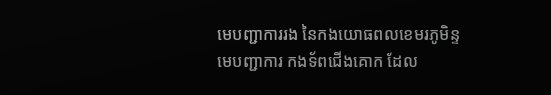មេបញ្ជាការរង នៃកងយោធពលខេមរភូមិន្ទ មេបញ្ជាការ កងទ័ពជើងគោក ដែល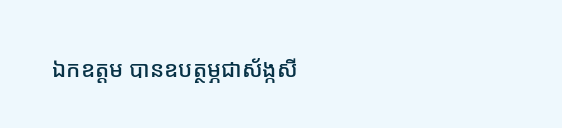ឯកឧត្តម បានឧបត្ថម្ភជាស័ង្កសី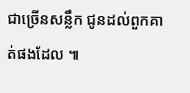ជាច្រើនសន្លឹក ជូនដល់ពួកគាត់ផងដែល ៕